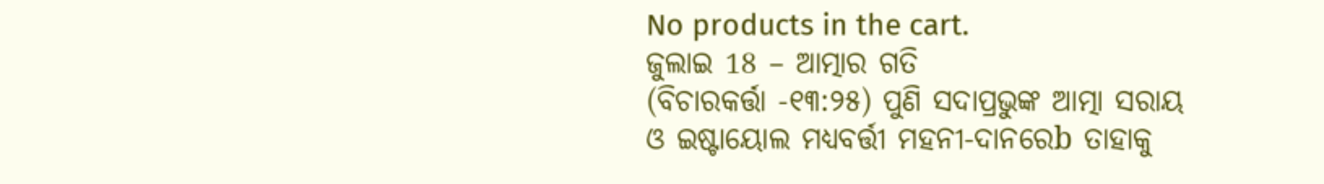No products in the cart.
ଜୁଲାଇ 18 – ଆତ୍ମାର ଗତି
(ବିଚାରକର୍ତ୍ତା -୧୩:୨୫) ପୁଣି ସଦାପ୍ରଭୁଙ୍କ ଆତ୍ମା ସରାୟ ଓ ଇଷ୍ଟାୟୋଲ ମଧ୍ୟବର୍ତ୍ତୀ ମହନୀ-ଦାନରେb ତାହାକୁ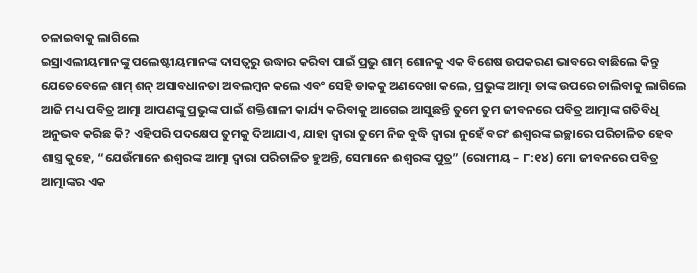ଚଳାଇବାକୁ ଲାଗିଲେ
ଇସ୍ରାଏଲୀୟମାନଙ୍କୁ ପଲେଷ୍ଟୀୟମାନଙ୍କ ଦାସତ୍ୱରୁ ଉଦ୍ଧାର କରିବା ପାଇଁ ପ୍ରଭୁ ଶାମ୍ ଶୋନକୁ ଏକ ବିଶେଷ ଉପକରଣ ଭାବରେ ବାଛିଲେ କିନ୍ତୁ ଯେତେବେଳେ ଶାମ୍ ଶନ୍ ଅସାବଧାନତା ଅବଲମ୍ବନ କଲେ ଏବଂ ସେହି ଡାକକୁ ଅଣଦେଖା କଲେ, ପ୍ରଭୁଙ୍କ ଆତ୍ମା ତାଙ୍କ ଉପରେ ଚାଲିବାକୁ ଲାଗିଲେ
ଆଜି ମଧ୍ୟ ପବିତ୍ର ଆତ୍ମା ଆପଣଙ୍କୁ ପ୍ରଭୁଙ୍କ ପାଇଁ ଶକ୍ତିଶାଳୀ କାର୍ଯ୍ୟ କରିବାକୁ ଆଗେଇ ଆସୁଛନ୍ତି ତୁମେ ତୁମ ଜୀବନରେ ପବିତ୍ର ଆତ୍ମାଙ୍କ ଗତିବିଧି ଅନୁଭବ କରିଛ କି? ଏହିପରି ପଦକ୍ଷେପ ତୁମକୁ ଦିଆଯାଏ, ଯାହା ଦ୍ୱାରା ତୁମେ ନିଜ ବୁଦ୍ଧି ଦ୍ୱାରା ନୁହେଁ ବରଂ ଈଶ୍ବରଙ୍କ ଇଚ୍ଛାରେ ପରିଚାଳିତ ହେବ
ଶାସ୍ତ୍ର କୁହେ, “ଯେଉଁମାନେ ଈଶ୍ବରଙ୍କ ଆତ୍ମା ଦ୍ୱାରା ପରିଚାଳିତ ହୁଅନ୍ତି, ସେମାନେ ଈଶ୍ବରଙ୍କ ପୁତ୍ର” (ରୋମୀୟ – ୮:୧୪) ମୋ ଜୀବନରେ ପବିତ୍ର ଆତ୍ମାଙ୍କର ଏକ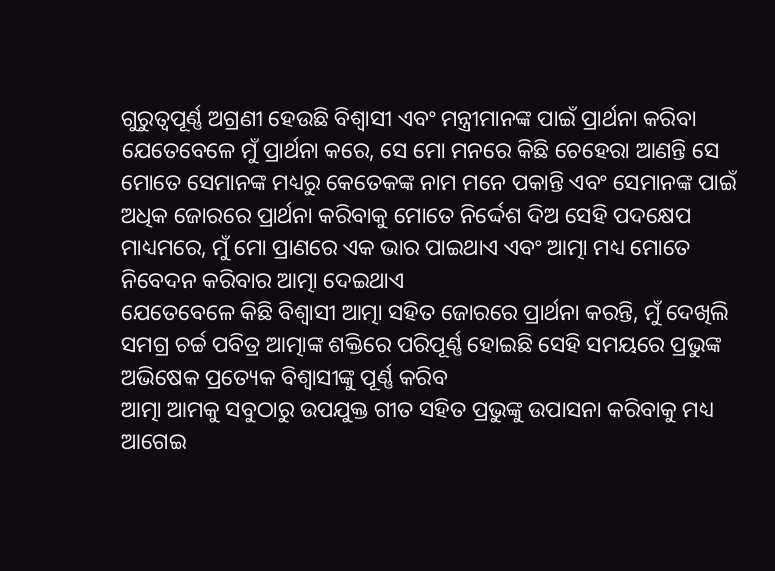ଗୁରୁତ୍ୱପୂର୍ଣ୍ଣ ଅଗ୍ରଣୀ ହେଉଛି ବିଶ୍ୱାସୀ ଏବଂ ମନ୍ତ୍ରୀମାନଙ୍କ ପାଇଁ ପ୍ରାର୍ଥନା କରିବା ଯେତେବେଳେ ମୁଁ ପ୍ରାର୍ଥନା କରେ, ସେ ମୋ ମନରେ କିଛି ଚେହେରା ଆଣନ୍ତି ସେ ମୋତେ ସେମାନଙ୍କ ମଧ୍ୟରୁ କେତେକଙ୍କ ନାମ ମନେ ପକାନ୍ତି ଏବଂ ସେମାନଙ୍କ ପାଇଁ ଅଧିକ ଜୋରରେ ପ୍ରାର୍ଥନା କରିବାକୁ ମୋତେ ନିର୍ଦ୍ଦେଶ ଦିଅ ସେହି ପଦକ୍ଷେପ ମାଧ୍ୟମରେ, ମୁଁ ମୋ ପ୍ରାଣରେ ଏକ ଭାର ପାଇଥାଏ ଏବଂ ଆତ୍ମା ମଧ୍ୟ ମୋତେ ନିବେଦନ କରିବାର ଆତ୍ମା ଦେଇଥାଏ
ଯେତେବେଳେ କିଛି ବିଶ୍ୱାସୀ ଆତ୍ମା ସହିତ ଜୋରରେ ପ୍ରାର୍ଥନା କରନ୍ତି, ମୁଁ ଦେଖିଲି ସମଗ୍ର ଚର୍ଚ୍ଚ ପବିତ୍ର ଆତ୍ମାଙ୍କ ଶକ୍ତିରେ ପରିପୂର୍ଣ୍ଣ ହୋଇଛି ସେହି ସମୟରେ ପ୍ରଭୁଙ୍କ ଅଭିଷେକ ପ୍ରତ୍ୟେକ ବିଶ୍ୱାସୀଙ୍କୁ ପୂର୍ଣ୍ଣ କରିବ
ଆତ୍ମା ଆମକୁ ସବୁଠାରୁ ଉପଯୁକ୍ତ ଗୀତ ସହିତ ପ୍ରଭୁଙ୍କୁ ଉପାସନା କରିବାକୁ ମଧ୍ୟ ଆଗେଇ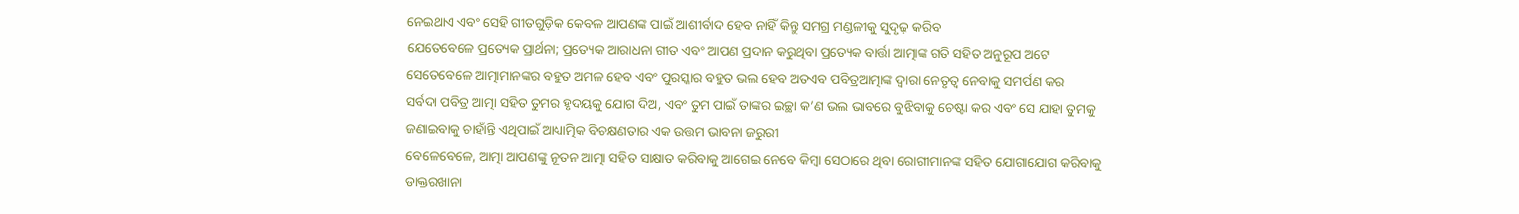ନେଇଥାଏ ଏବଂ ସେହି ଗୀତଗୁଡ଼ିକ କେବଳ ଆପଣଙ୍କ ପାଇଁ ଆଶୀର୍ବାଦ ହେବ ନାହିଁ କିନ୍ତୁ ସମଗ୍ର ମଣ୍ଡଳୀକୁ ସୁଦୃଢ଼ କରିବ
ଯେତେବେଳେ ପ୍ରତ୍ୟେକ ପ୍ରାର୍ଥନା; ପ୍ରତ୍ୟେକ ଆରାଧନା ଗୀତ ଏବଂ ଆପଣ ପ୍ରଦାନ କରୁଥିବା ପ୍ରତ୍ୟେକ ବାର୍ତ୍ତା ଆତ୍ମାଙ୍କ ଗତି ସହିତ ଅନୁରୂପ ଅଟେ ସେତେବେଳେ ଆତ୍ମାମାନଙ୍କର ବହୁତ ଅମଳ ହେବ ଏବଂ ପୁରସ୍କାର ବହୁତ ଭଲ ହେବ ଅତଏବ ପବିତ୍ରଆତ୍ମାଙ୍କ ଦ୍ୱାରା ନେତୃତ୍ୱ ନେବାକୁ ସମର୍ପଣ କର
ସର୍ବଦା ପବିତ୍ର ଆତ୍ମା ସହିତ ତୁମର ହୃଦୟକୁ ଯୋଗ ଦିଅ, ଏବଂ ତୁମ ପାଇଁ ତାଙ୍କର ଇଚ୍ଛା କ’ଣ ଭଲ ଭାବରେ ବୁଝିବାକୁ ଚେଷ୍ଟା କର ଏବଂ ସେ ଯାହା ତୁମକୁ ଜଣାଇବାକୁ ଚାହାଁନ୍ତି ଏଥିପାଇଁ ଆଧ୍ୟାତ୍ମିକ ବିଚକ୍ଷଣତାର ଏକ ଉତ୍ତମ ଭାବନା ଜରୁରୀ
ବେଳେବେଳେ, ଆତ୍ମା ଆପଣଙ୍କୁ ନୂତନ ଆତ୍ମା ସହିତ ସାକ୍ଷାତ କରିବାକୁ ଆଗେଇ ନେବେ କିମ୍ବା ସେଠାରେ ଥିବା ରୋଗୀମାନଙ୍କ ସହିତ ଯୋଗାଯୋଗ କରିବାକୁ ଡାକ୍ତରଖାନା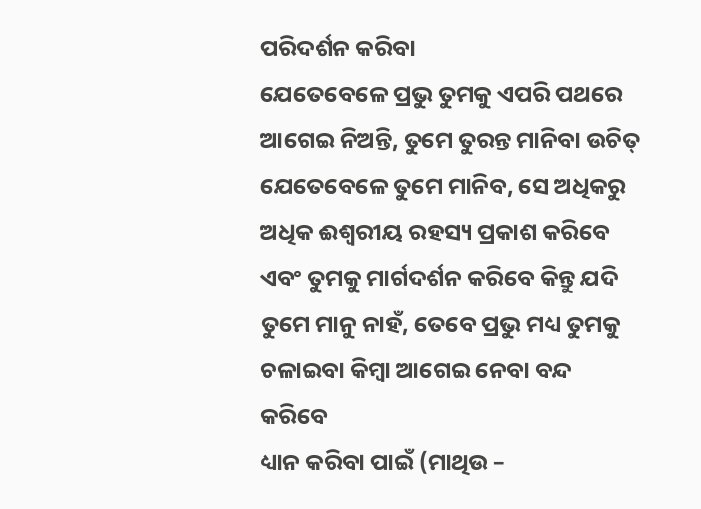ପରିଦର୍ଶନ କରିବା
ଯେତେବେଳେ ପ୍ରଭୁ ତୁମକୁ ଏପରି ପଥରେ ଆଗେଇ ନିଅନ୍ତି, ତୁମେ ତୁରନ୍ତ ମାନିବା ଉଚିତ୍ ଯେତେବେଳେ ତୁମେ ମାନିବ, ସେ ଅଧିକରୁ ଅଧିକ ଈଶ୍ୱରୀୟ ରହସ୍ୟ ପ୍ରକାଶ କରିବେ ଏବଂ ତୁମକୁ ମାର୍ଗଦର୍ଶନ କରିବେ କିନ୍ତୁ ଯଦି ତୁମେ ମାନୁ ନାହଁ, ତେବେ ପ୍ରଭୁ ମଧ୍ୟ ତୁମକୁ ଚଳାଇବା କିମ୍ବା ଆଗେଇ ନେବା ବନ୍ଦ କରିବେ
ଧ୍ୟାନ କରିବା ପାଇଁ (ମାଥିଉ –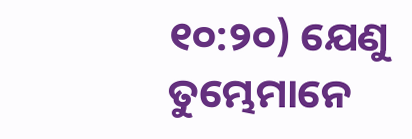୧୦:୨୦) ଯେଣୁ ତୁମ୍ଭେମାନେ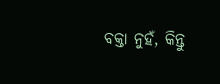ବକ୍ତା ନୁହଁ, କିନ୍ତୁ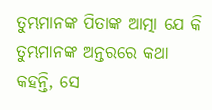ତୁମ୍ଭମାନଙ୍କ ପିତାଙ୍କ ଆତ୍ମା ଯେ କି ତୁମ୍ଭମାନଙ୍କ ଅନ୍ତରରେ କଥା କହନ୍ତି, ସେ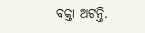ବକ୍ତା ଅଟନ୍ତି.